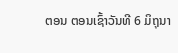ຕອນ ຕອນເຊົ້າວັນທີ 6 ມິຖຸນາ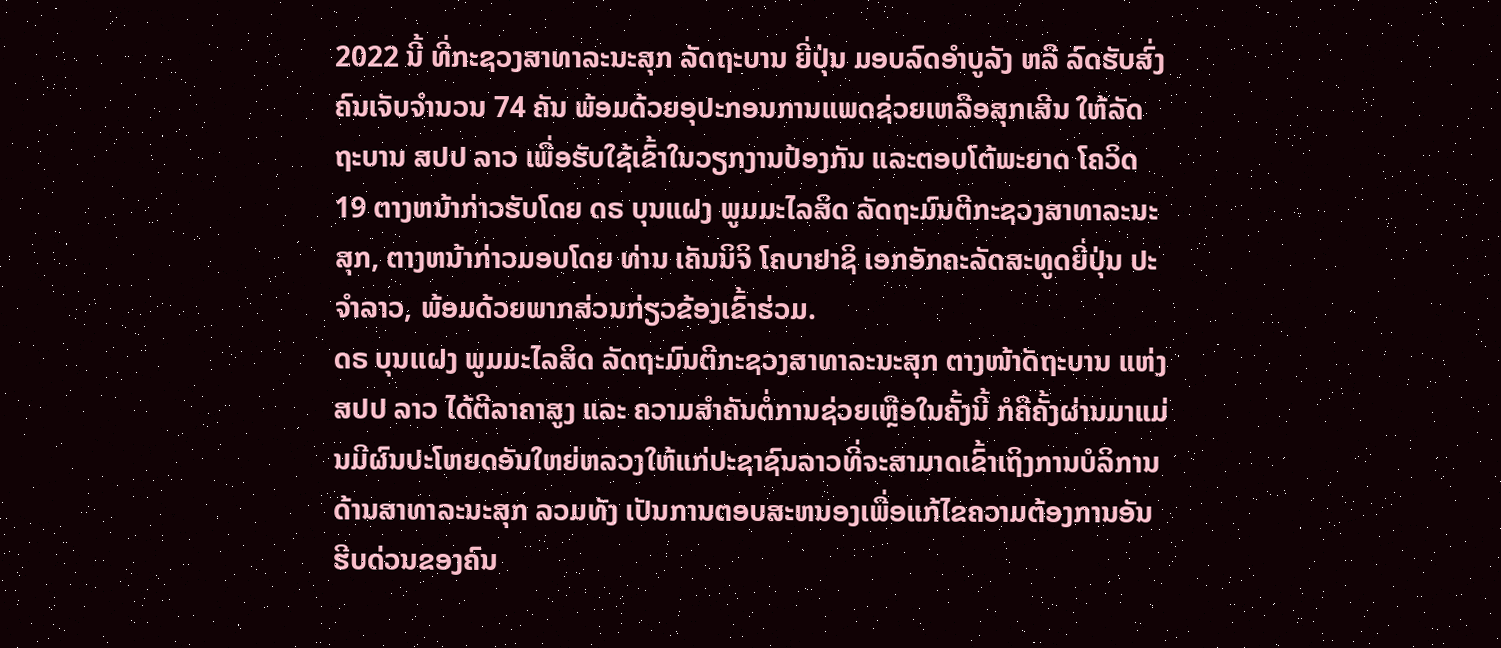2022 ນີ້ ທີ່ກະຊວງສາທາລະນະສຸກ ລັດຖະບານ ຍີ່ປຸ່ນ ມອບລົດອຳບູລັງ ຫລື ລົດຮັບສົ່ງຄົນເຈັບຈຳນວນ 74 ຄັນ ພ້ອມດ້ວຍອຸປະກອນການແພດຊ່ວຍເຫລືອສຸກເສີນ ໃຫ້ລັດຖະບານ ສປປ ລາວ ເພື່ອຮັບໃຊ້ເຂົ້າໃນວຽກງານປ້ອງກັນ ແລະຕອບໂຕ້ພະຍາດ ໂຄວິດ 19 ຕາງຫນ້າກ່າວຮັບໂດຍ ດຣ ບຸນແຝງ ພູມມະໄລສິດ ລັດຖະມົນຕີກະຊວງສາທາລະນະສຸກ, ຕາງຫນ້າກ່າວມອບໂດຍ ທ່ານ ເຄັນນິຈິ ໂຄບາຢາຊິ ເອກອັກຄະລັດສະທູດຍີ່ປຸ່ນ ປະຈຳລາວ, ພ້ອມດ້ວຍພາກສ່ວນກ່ຽວຂ້ອງເຂົ້າຮ່ວມ.
ດຣ ບຸນເເຝງ ພູມມະໄລສິດ ລັດຖະມົນຕີກະຊວງສາທາລະນະສຸກ ຕາງໜ້າັດຖະບານ ແຫ່ງສປປ ລາວ ໄດ້ຕີລາຄາສູງ ແລະ ຄວາມສຳຄັນຕໍ່ການຊ່ວຍເຫຼືອໃນຄັ້ງນີ້ ກໍຄືຄັ້ງຜ່ານມາແມ່ນມີຜົນປະໂຫຍດອັນໃຫຍ່ຫລວງໃຫ້ແກ່ປະຊາຊົນລາວທີ່ຈະສາມາດເຂົ້າເຖິງການບໍລິການດ້ານສາທາລະນະສຸກ ລວມທັງ ເປັນການຕອບສະຫນອງເພື່ອແກ້ໄຂຄວາມຕ້ອງການອັນຮີບດ່ວນຂອງຄົນ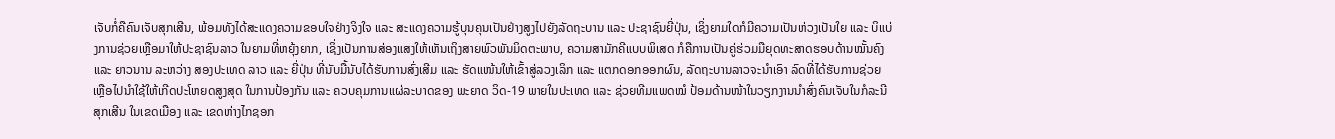ເຈັບກໍ່ຄືຄົນເຈັບສຸກເສີນ, ພ້ອມທັງໄດ້ສະແດງຄວາມຂອບໃຈຢ່າງຈິງໃຈ ແລະ ສະແດງຄວາມຮູ້ບຸນຄຸນເປັນຢ່າງສູງໄປຍັງລັດຖະບານ ແລະ ປະຊາຊົນຍີ່ປຸ່ນ, ເຊິ່ງຍາມໃດກໍມີຄວາມເປັນຫ່ວງເປັນໃຍ ແລະ ບິແບ່ງການຊ່ວຍເຫຼືອມາໃຫ້ປະຊາຊົນລາວ ໃນຍາມທີ່ຫຍຸ້ງຍາກ, ເຊິ່ງເປັນການສ່ອງແສງໃຫ້ເຫັນເຖິງສາຍພົວພັນມິດຕະພາບ, ຄວາມສາມັກຄີແບບພິເສດ ກໍຄືການເປັນຄູ່ຮ່ວມມືຍຸດທະສາດຮອບດ້ານໝັ້ນຄົງ ແລະ ຍາວນານ ລະຫວ່າງ ສອງປະເທດ ລາວ ແລະ ຍີ່ປຸ່ນ ທີ່ນັບມື້ນັບໄດ້ຮັບການສົ່ງເສີມ ແລະ ຮັດແໜ້ນໃຫ້ເຂົ້າສູ່ລວງເລິກ ແລະ ແຕກດອກອອກຜົນ, ລັດຖະບານລາວຈະນໍາເອົາ ລົດທີ່ໄດ້ຮັບການຊ່ວຍເຫຼືອໄປນໍາໃຊ້ໃຫ້ເກີດປະໂຫຍດສູງສຸດ ໃນການປ້ອງກັນ ແລະ ຄວບຄຸມການແຜ່ລະບາດຂອງ ພະຍາດ ວິດ-19 ພາຍໃນປະເທດ ແລະ ຊ່ວຍທີມແພດໝໍ ປ້ອມດ້ານໜ້າໃນວຽກງານນໍາສົ່ງຄົນເຈັບໃນກໍລະນີສຸກເສີນ ໃນເຂດເມືອງ ແລະ ເຂດຫ່າງໄກຊອກ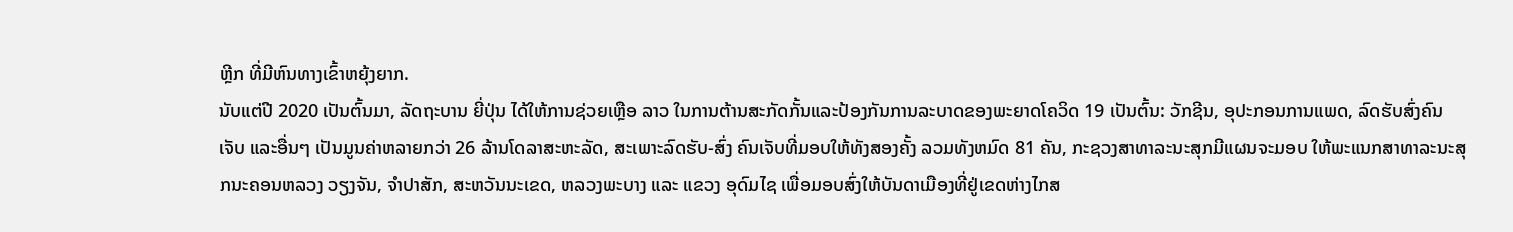ຫຼີກ ທີ່ມີຫົນທາງເຂົ້າຫຍຸ້ງຍາກ.
ນັບແຕ່ປີ 2020 ເປັນຕົ້ນມາ, ລັດຖະບານ ຍີ່ປຸ່ນ ໄດ້ໃຫ້ການຊ່ວຍເຫຼືອ ລາວ ໃນການຕ້ານສະກັດກັ້ນແລະປ້ອງກັນການລະບາດຂອງພະຍາດໂຄວິດ 19 ເປັນຕົ້ນ: ວັກຊີນ, ອຸປະກອນການແພດ, ລົດຮັບສົ່ງຄົນເຈັບ ແລະອື່ນໆ ເປັນມູນຄ່າຫລາຍກວ່າ 26 ລ້ານໂດລາສະຫະລັດ, ສະເພາະລົດຮັບ-ສົ່ງ ຄົນເຈັບທີ່ມອບໃຫ້ທັງສອງຄັ້ງ ລວມທັງຫມົດ 81 ຄັນ, ກະຊວງສາທາລະນະສຸກມີແຜນຈະມອບ ໃຫ້ພະແນກສາທາລະນະສຸກນະຄອນຫລວງ ວຽງຈັນ, ຈໍາປາສັກ, ສະຫວັນນະເຂດ, ຫລວງພະບາງ ແລະ ແຂວງ ອຸດົມໄຊ ເພື່ອມອບສົ່ງໃຫ້ບັນດາເມືອງທີ່ຢູ່ເຂດຫ່າງໄກສ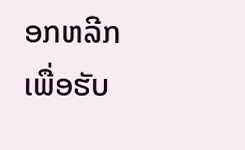ອກຫລີກເພື່ອຮັບ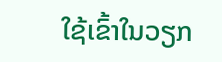ໃຊ້ເຂົ້າໃນວຽກ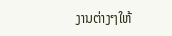ງານຕ່າງໆໃຫ້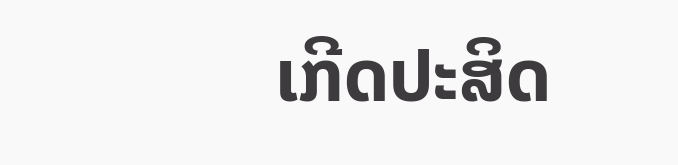ເກີດປະສິດ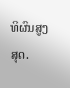ທິຜົນສູງສຸດ.